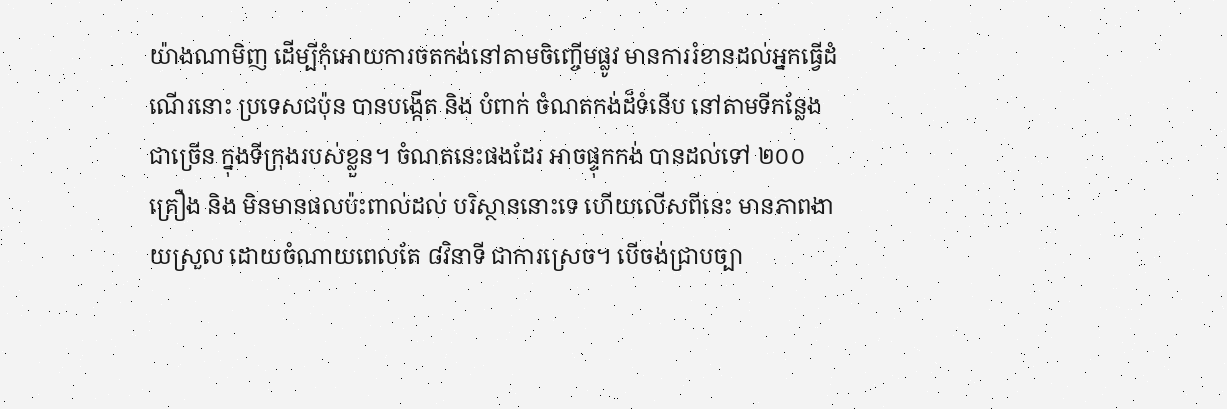យ៉ាងណាមិញ ដើម្បីកុំអោយការចតកង់នៅតាមចិញ្ចើមផ្លូវ មានការរំខានដល់អ្នកធ្វើដំណើរនោះ ប្រទេសជប៉ុន បានបង្កើត និង បំពាក់ ចំណតកង់ដ៏ទំនើប នៅតាមទីកន្លែង ជាច្រើន ក្នុងទីក្រុងរបស់ខ្លួន។ ចំណតនេះផងដែរ អាចផ្ទុកកង់ បានដល់ទៅ ២០០ គ្រឿង និង មិនមានផលប៉ះពាល់ដល់ បរិស្ថាននោះទេ ហើយលើសពីនេះ មានភាពងាយស្រួល ដោយចំណាយពេលតែ ៨វិនាទី ជាការស្រេច។ បើចង់ជ្រាបច្បា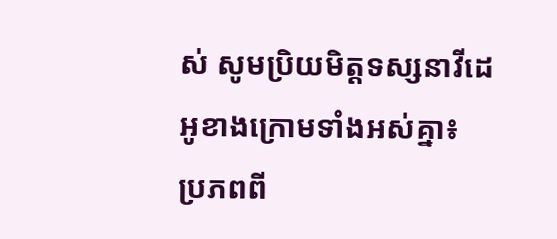ស់ សូមប្រិយមិត្តទស្សនាវីដេអូខាងក្រោមទាំងអស់គ្នា៖
ប្រភពពី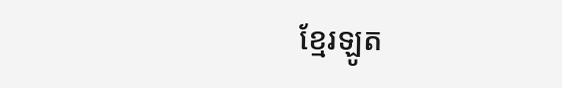ខ្មែរឡូត